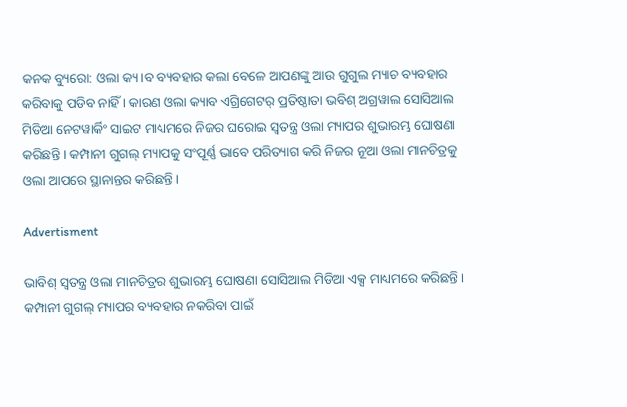କନକ ବ୍ୟୁରୋ: ଓଲା କ୍ୟ।ବ ବ୍ୟବହାର କଲା ବେଳେ ଆପଣଙ୍କୁ ଆଉ ଗୁଗୁଲ ମ୍ୟାଚ ବ୍ୟବହାର କରିବାକୁ ପଡିବ ନାହିଁ । କାରଣ ଓଲା କ୍ୟାବ ଏଗ୍ରିଗେଟର୍ ପ୍ରତିଷ୍ଠାତା ଭବିଶ୍ ଅଗ୍ରୱାଲ ସୋସିଆଲ ମିଡିଆ ନେଟୱାର୍କିଂ ସାଇଟ ମାଧ୍ୟମରେ ନିଜର ଘରୋଇ ସ୍ୱତନ୍ତ୍ର ଓଲା ମ୍ୟାପର ଶୁଭାରମ୍ଭ ଘୋଷଣା କରିଛନ୍ତି । କମ୍ପାନୀ ଗୁଗଲ୍ ମ୍ୟାପକୁ ସଂପୂର୍ଣ୍ଣ ଭାବେ ପରିତ୍ୟାଗ କରି ନିଜର ନୂଆ ଓଲା ମାନଚିତ୍ରକୁ ଓଲା ଆପରେ ସ୍ଥାନାନ୍ତର କରିଛନ୍ତି ।

Advertisment

ଭାବିଶ୍ ସ୍ୱତନ୍ତ୍ର ଓଲା ମାନଚିତ୍ରର ଶୁଭାରମ୍ଭ ଘୋଷଣା ସୋସିଆଲ ମିଡିଆ ଏକ୍ସ ମାଧ୍ୟମରେ କରିଛନ୍ତି । କମ୍ପାନୀ ଗୁଗଲ୍ ମ୍ୟାପର ବ୍ୟବହାର ନକରିବା ପାଇଁ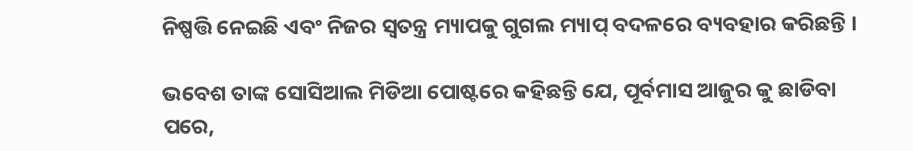ନିଷ୍ପତ୍ତି ନେଇଛି ଏବଂ ନିଜର ସ୍ୱତନ୍ତ୍ର ମ୍ୟାପକୁ ଗୁଗଲ ମ୍ୟାପ୍ ବଦଳରେ ବ୍ୟବହାର କରିଛନ୍ତି ।

ଭବେଶ ତାଙ୍କ ସୋସିଆଲ ମିଡିଆ ପୋଷ୍ଟରେ କହିଛନ୍ତି ଯେ, ପୂର୍ବମାସ ଆଜୁର କୁ ଛାଡିବା ପରେ,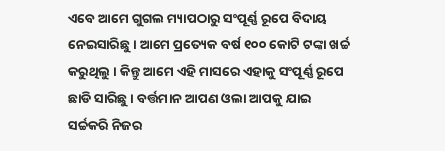ଏବେ ଆମେ ଗୁଗଲ ମ୍ୟାପଠାରୁ ସଂପୂର୍ଣ୍ଣ ରୂପେ ବିଦାୟ ନେଇସାରିଛୁ । ଆମେ ପ୍ରତ୍ୟେକ ବର୍ଷ ୧୦୦ କୋଟି ଟଙ୍କା ଖର୍ଚ୍ଚ କରୁଥିଲୁ । କିନ୍ତୁ ଆମେ ଏହି ମାସରେ ଏହାକୁ ସଂପୂର୍ଣ୍ଣ ରୂପେ ଛାଡି ସାରିଛୁ । ବର୍ତ୍ତମାନ ଆପଣ ଓଲା ଆପକୁ ଯାଇ ସର୍ଚ୍ଚକରି ନିଜର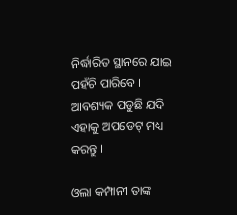ନିର୍ଦ୍ଧାରିତ ସ୍ଥାନରେ ଯାଇ ପହଁଚି ପାରିବେ । ଆବଶ୍ୟକ ପଡୁଛି ଯଦି ଏହାକୁ ଅପଡେଟ୍ ମଧ୍ୟ କରନ୍ତୁ ।

ଓଲା କମ୍ପାନୀ ତାଙ୍କ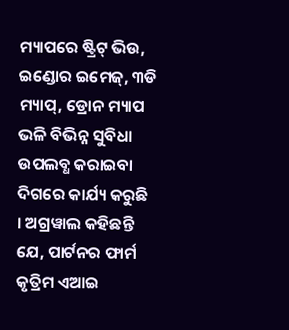ମ୍ୟାପରେ ଷ୍ଟ୍ରିଟ୍ ଭିଉ, ଇଣ୍ଡୋର ଇମେଜ୍, ୩ଡି ମ୍ୟାପ୍, ଡ୍ରୋନ ମ୍ୟାପ ଭଳି ବିଭିନ୍ନ ସୁବିଧା ଉପଲବ୍ଧ କରାଇବା ଦିଗରେ କାର୍ଯ୍ୟ କରୁଛି । ଅଗ୍ରୱାଲ କହିଛନ୍ତି ଯେ, ପାର୍ଟନର ଫାର୍ମ କୃତ୍ରିମ ଏଆଇ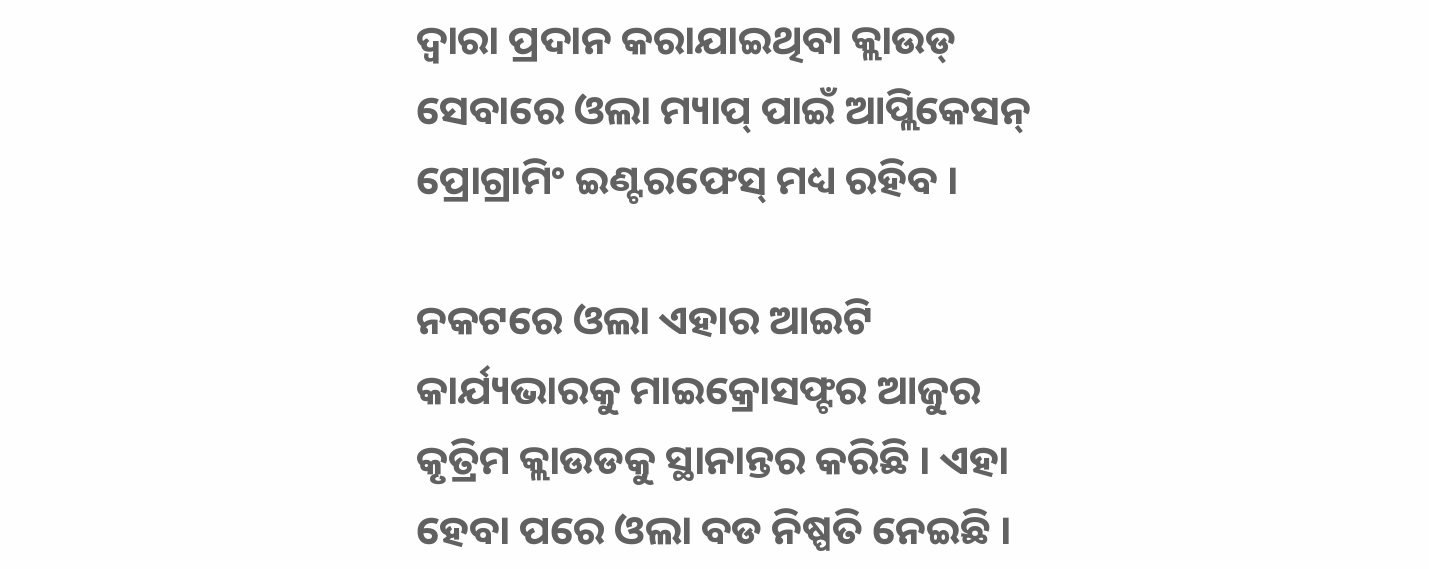ଦ୍ୱାରା ପ୍ରଦାନ କରାଯାଇଥିବା କ୍ଲାଉଡ୍ ସେବାରେ ଓଲା ମ୍ୟାପ୍ ପାଇଁ ଆପ୍ଲିକେସନ୍ ପ୍ରୋଗ୍ରାମିଂ ଇଣ୍ଟରଫେସ୍ ମଧ୍ୟ ରହିବ ।

ନକଟରେ ଓଲା ଏହାର ଆଇଟି କାର୍ଯ୍ୟଭାରକୁ ମାଇକ୍ରୋସଫ୍ଟର ଆଜୁର କୃତ୍ରିମ କ୍ଲାଉଡକୁ ସ୍ଥାନାନ୍ତର କରିଛି । ଏହା ହେବା ପରେ ଓଲା ବଡ ନିଷ୍ପତି ନେଇଛି ।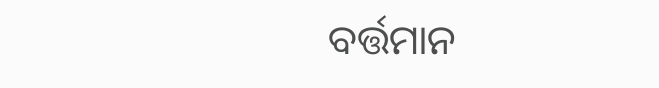ବର୍ତ୍ତମାନ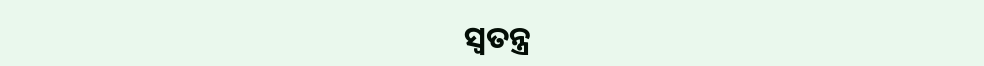ସ୍ୱତନ୍ତ୍ର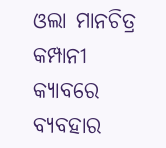ଓଲା ମାନଚିତ୍ର କମ୍ପାନୀ କ୍ୟାବରେ ବ୍ୟବହାର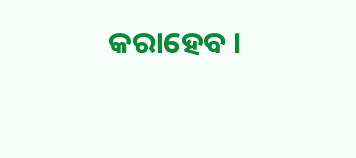କରାହେବ ।